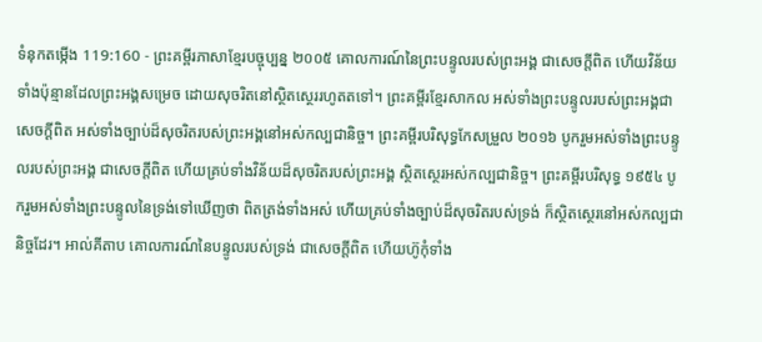ទំនុកតម្កើង 119:160 - ព្រះគម្ពីរភាសាខ្មែរបច្ចុប្បន្ន ២០០៥ គោលការណ៍នៃព្រះបន្ទូលរបស់ព្រះអង្គ ជាសេចក្ដីពិត ហើយវិន័យទាំងប៉ុន្មានដែលព្រះអង្គសម្រេច ដោយសុចរិតនៅស្ថិតស្ថេររហូតតទៅ។ ព្រះគម្ពីរខ្មែរសាកល អស់ទាំងព្រះបន្ទូលរបស់ព្រះអង្គជាសេចក្ដីពិត អស់ទាំងច្បាប់ដ៏សុចរិតរបស់ព្រះអង្គនៅអស់កល្បជានិច្ច។ ព្រះគម្ពីរបរិសុទ្ធកែសម្រួល ២០១៦ បូករួមអស់ទាំងព្រះបន្ទូលរបស់ព្រះអង្គ ជាសេចក្ដីពិត ហើយគ្រប់ទាំងវិន័យដ៏សុចរិតរបស់ព្រះអង្គ ស្ថិតស្ថេរអស់កល្បជានិច្ច។ ព្រះគម្ពីរបរិសុទ្ធ ១៩៥៤ បូករួមអស់ទាំងព្រះបន្ទូលនៃទ្រង់ទៅឃើញថា ពិតត្រង់ទាំងអស់ ហើយគ្រប់ទាំងច្បាប់ដ៏សុចរិតរបស់ទ្រង់ ក៏ស្ថិតស្ថេរនៅអស់កល្បជានិច្ចដែរ។ អាល់គីតាប គោលការណ៍នៃបន្ទូលរបស់ទ្រង់ ជាសេចក្ដីពិត ហើយហ៊ូកុំទាំង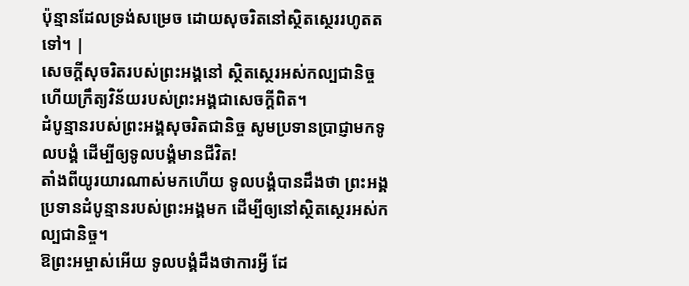ប៉ុន្មានដែលទ្រង់សម្រេច ដោយសុចរិតនៅស្ថិតស្ថេររហូតតទៅ។ |
សេចក្ដីសុចរិតរបស់ព្រះអង្គនៅ ស្ថិតស្ថេរអស់កល្បជានិច្ច ហើយក្រឹត្យវិន័យរបស់ព្រះអង្គជាសេចក្ដីពិត។
ដំបូន្មានរបស់ព្រះអង្គសុចរិតជានិច្ច សូមប្រទានប្រាជ្ញាមកទូលបង្គំ ដើម្បីឲ្យទូលបង្គំមានជីវិត!
តាំងពីយូរយារណាស់មកហើយ ទូលបង្គំបានដឹងថា ព្រះអង្គប្រទានដំបូន្មានរបស់ព្រះអង្គមក ដើម្បីឲ្យនៅស្ថិតស្ថេរអស់កល្បជានិច្ច។
ឱព្រះអម្ចាស់អើយ ទូលបង្គំដឹងថាការអ្វី ដែ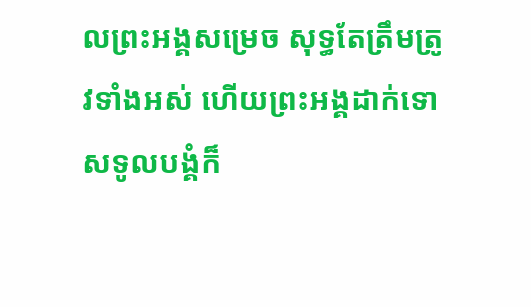លព្រះអង្គសម្រេច សុទ្ធតែត្រឹមត្រូវទាំងអស់ ហើយព្រះអង្គដាក់ទោសទូលបង្គំក៏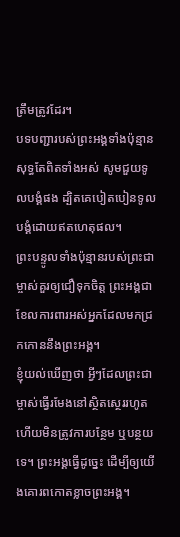ត្រឹមត្រូវដែរ។
បទបញ្ជារបស់ព្រះអង្គទាំងប៉ុន្មាន សុទ្ធតែពិតទាំងអស់ សូមជួយទូលបង្គំផង ដ្បិតគេបៀតបៀនទូលបង្គំដោយឥតហេតុផល។
ព្រះបន្ទូលទាំងប៉ុន្មានរបស់ព្រះជាម្ចាស់គួរឲ្យជឿទុកចិត្ត ព្រះអង្គជាខែលការពារអស់អ្នកដែលមកជ្រកកោននឹងព្រះអង្គ។
ខ្ញុំយល់ឃើញថា អ្វីៗដែលព្រះជាម្ចាស់ធ្វើរមែងនៅស្ថិតស្ថេររហូត ហើយមិនត្រូវការបន្ថែម ឬបន្ថយទេ។ ព្រះអង្គធ្វើដូច្នេះ ដើម្បីឲ្យយើងគោរពកោតខ្លាចព្រះអង្គ។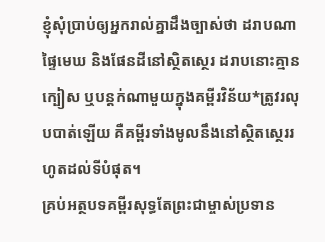ខ្ញុំសុំប្រាប់ឲ្យអ្នករាល់គ្នាដឹងច្បាស់ថា ដរាបណាផ្ទៃមេឃ និងផែនដីនៅស្ថិតស្ថេរ ដរាបនោះគ្មានក្បៀស ឬបន្តក់ណាមួយក្នុងគម្ពីរវិន័យ*ត្រូវរលុបបាត់ឡើយ គឺគម្ពីរទាំងមូលនឹងនៅស្ថិតស្ថេររហូតដល់ទីបំផុត។
គ្រប់អត្ថបទគម្ពីរសុទ្ធតែព្រះជាម្ចាស់ប្រទាន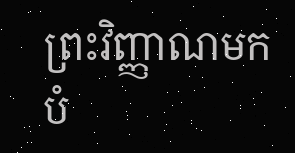ព្រះវិញ្ញាណមកបំ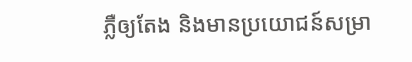ភ្លឺឲ្យតែង និងមានប្រយោជន៍សម្រា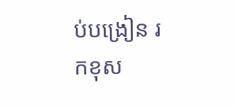ប់បង្រៀន រកខុស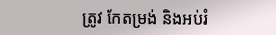ត្រូវ កែតម្រង់ និងអប់រំ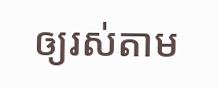ឲ្យរស់តាម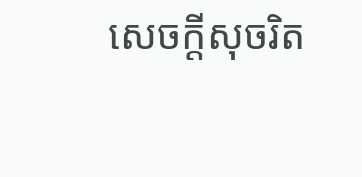សេចក្ដីសុចរិត